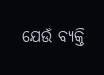ଯେଉଁ ବ୍ୟକ୍ତି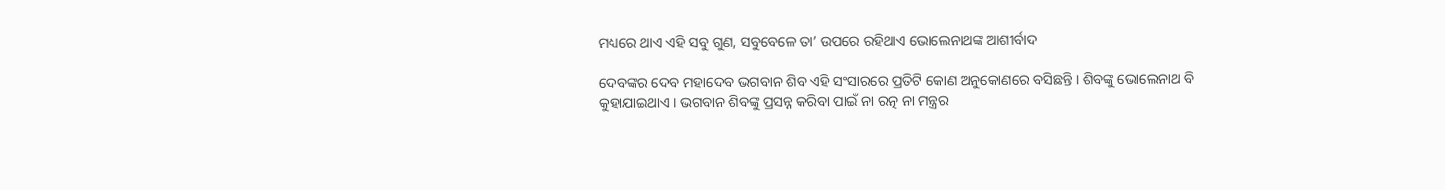ମଧ୍ୟରେ ଥାଏ ଏହି ସବୁ ଗୁଣ, ସବୁବେଳେ ତା’ ଉପରେ ରହିଥାଏ ଭୋଲେନାଥଙ୍କ ଆଶୀର୍ବାଦ

ଦେବଙ୍କର ଦେବ ମହାଦେବ ଭଗବାନ ଶିବ ଏହି ସଂସାରରେ ପ୍ରତିଟି କୋଣ ଅନୁକୋଣରେ ବସିଛନ୍ତି । ଶିବଙ୍କୁ ଭୋଲେନାଥ ବି କୁହାଯାଇଥାଏ । ଭଗବାନ ଶିବଙ୍କୁ ପ୍ରସନ୍ନ କରିବା ପାଇଁ ନା ରତ୍ନ ନା ମନ୍ତ୍ରର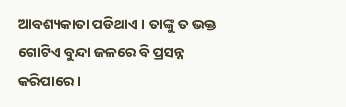ଆବଶ୍ୟକାତା ପଡିଥାଏ । ତାଙ୍କୁ ତ ଭକ୍ତ ଗୋଟିଏ ବୁନ୍ଦା ଜଳରେ ବି ପ୍ରସନ୍ନ କରିପାରେ ।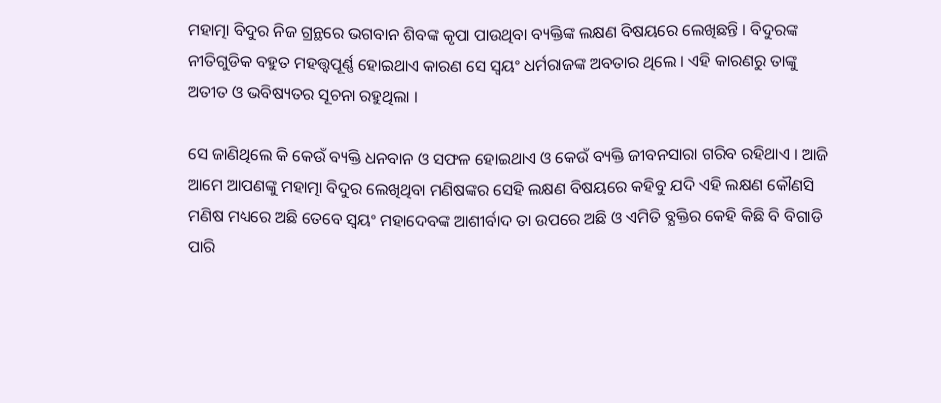ମହାତ୍ମା ବିଦୁର ନିଜ ଗ୍ରନ୍ଥରେ ଭଗବାନ ଶିବଙ୍କ କୃପା ପାଉଥିବା ବ୍ୟକ୍ତିଙ୍କ ଲକ୍ଷଣ ବିଷୟରେ ଲେଖିଛନ୍ତି । ବିଦୁରଙ୍କ ନୀତିଗୁଡିକ ବହୁତ ମହତ୍ତ୍ୱପୂର୍ଣ୍ଣ ହୋଇଥାଏ କାରଣ ସେ ସ୍ଵୟଂ ଧର୍ମରାଜଙ୍କ ଅବତାର ଥିଲେ । ଏହି କାରଣରୁ ତାଙ୍କୁ ଅତୀତ ଓ ଭବିଷ୍ୟତର ସୂଚନା ରହୁଥିଲା ।

ସେ ଜାଣିଥିଲେ କି କେଉଁ ବ୍ୟକ୍ତି ଧନବାନ ଓ ସଫଳ ହୋଇଥାଏ ଓ କେଉଁ ବ୍ୟକ୍ତି ଜୀବନସାରା ଗରିବ ରହିଥାଏ । ଆଜି ଆମେ ଆପଣଙ୍କୁ ମହାତ୍ମା ବିଦୁର ଲେଖିଥିବା ମଣିଷଙ୍କର ସେହି ଲକ୍ଷଣ ବିଷୟରେ କହିବୁ ଯଦି ଏହି ଲକ୍ଷଣ କୌଣସି ମଣିଷ ମଧ୍ୟରେ ଅଛି ତେବେ ସ୍ଵୟଂ ମହାଦେବଙ୍କ ଆଶୀର୍ବାଦ ତା ଉପରେ ଅଛି ଓ ଏମିତି ବ୍ଯକ୍ତିର କେହି କିଛି ବି ବିଗାଡି ପାରି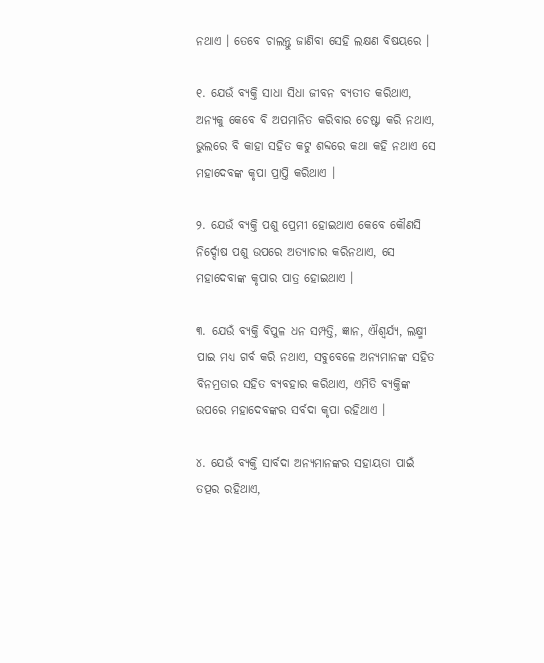ନଥାଏ । ତେବେ ଚାଲନ୍ତୁ ଜାଣିବା ସେହି ଲକ୍ଷଣ ବିଷୟରେ ।

୧. ଯେଉଁ ବ୍ୟକ୍ତି ସାଧା ସିଧା ଜୀବନ ବ୍ଯତୀତ କରିଥାଏ, ଅନ୍ୟକୁ କେବେ ବି ଅପମାନିତ କରିବାର ଚେଷ୍ଟା କରି ନଥାଏ, ଭୁଲରେ ବି କାହା ସହିତ କଟୁ ଶବ୍ଦରେ କଥା କହି ନଥାଏ ସେ ମହାଦେବଙ୍କ କୃପା ପ୍ରାପ୍ତି କରିଥାଏ ।

୨. ଯେଉଁ ବ୍ୟକ୍ତି ପଶୁ ପ୍ରେମୀ ହୋଇଥାଏ କେବେ କୌଣସି ନିର୍ଦ୍ଦୋଷ ପଶୁ ଉପରେ ଅତ୍ୟାଚାର କରିନଥାଏ, ସେ ମହାଦେବାଙ୍କ କୃପାର ପାତ୍ର ହୋଇଥାଏ ।

୩. ଯେଉଁ ବ୍ୟକ୍ତି ବିପୁଳ ଧନ ସମ୍ପତ୍ତି, ଜ୍ଞାନ, ଐଶ୍ଵର୍ଯ୍ୟ, ଲକ୍ଷ୍ମୀ ପାଇ ମଧ୍ୟ ଗର୍ବ କରି ନଥାଏ, ସବୁବେଳେ ଅନ୍ୟମାନଙ୍କ ସହିତ ବିନମ୍ରତାର ସହିତ ବ୍ୟବହାର କରିଥାଏ, ଏମିତି ବ୍ୟକ୍ତିଙ୍କ ଉପରେ ମହାଦେବଙ୍କର ସର୍ବଦା କୃପା ରହିଥାଏ ।

୪. ଯେଉଁ ବ୍ୟକ୍ତି ସାର୍ବଦା ଅନ୍ୟମାନଙ୍କର ସହାୟତା ପାଇଁ ତତ୍ପର ରହିଥାଏ,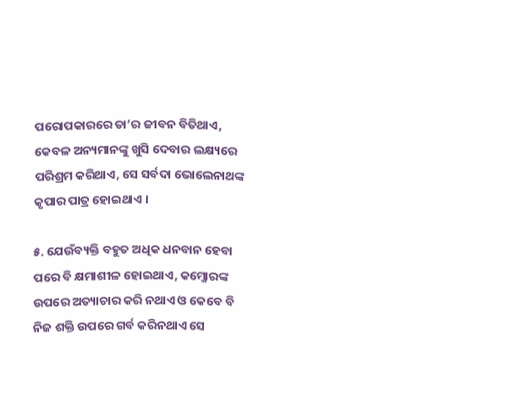ପରୋପକାରରେ ତା’ର ଜୀବନ ବିତିଥାଏ, କେବଳ ଅନ୍ୟମାନଙ୍କୁ ଖୁସି ଦେବାର ଲକ୍ଷ୍ୟରେ ପରିଶ୍ରମ କରିଥାଏ, ସେ ସର୍ବଦା ଭୋଲେନାଥଙ୍କ କୃପାର ପାତ୍ର ହୋଇଥାଏ ।

୫. ଯେଉଁବ୍ୟକ୍ତି ବହୁତ ଅଧିକ ଧନବାନ ହେବା ପରେ ବି କ୍ଷମାଶୀଳ ହୋଇଥାଏ, କମ୍ଜୋରଙ୍କ ଉପରେ ଅତ୍ୟାଚାର କରି ନଥାଏ ଓ କେବେ ବି ନିଜ ଶକ୍ତି ଉପରେ ଗର୍ବ କରିନଥାଏ ସେ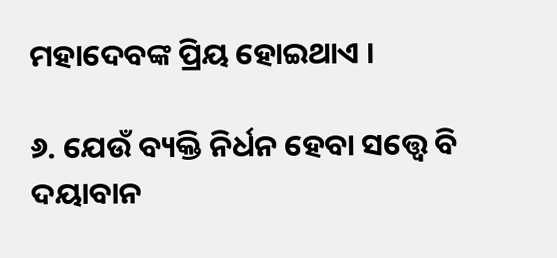ମହାଦେବଙ୍କ ପ୍ରିୟ ହୋଇଥାଏ ।

୬. ଯେଉଁ ବ୍ୟକ୍ତି ନିର୍ଧନ ହେବା ସତ୍ତ୍ୱେ ବି ଦୟାବାନ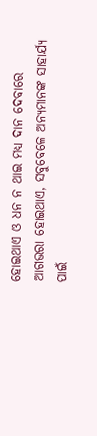ହୋଇଥାଏ ଓ ଧନ ନ ଥାଇ ମଧ୍ୟ ଦାନ ଦେବାରେ ଆଗଭରା ହୋଇଥାଏ, ସବୁବେଳେ ଅନ୍ୟମାନଙ୍କ ସାହାର୍ଯ୍ୟ ପାଇଁ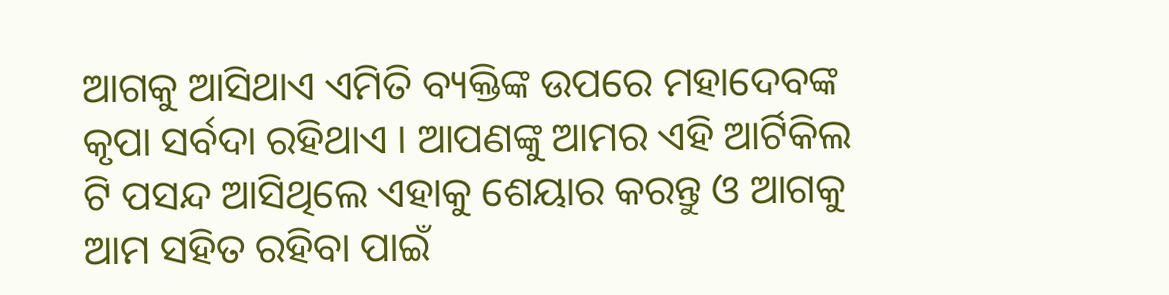ଆଗକୁ ଆସିଥାଏ ଏମିତି ବ୍ୟକ୍ତିଙ୍କ ଉପରେ ମହାଦେବଙ୍କ କୃପା ସର୍ବଦା ରହିଥାଏ । ଆପଣଙ୍କୁ ଆମର ଏହି ଆର୍ଟିକିଲ ଟି ପସନ୍ଦ ଆସିଥିଲେ ଏହାକୁ ଶେୟାର କରନ୍ତୁ ଓ ଆଗକୁ ଆମ ସହିତ ରହିବା ପାଇଁ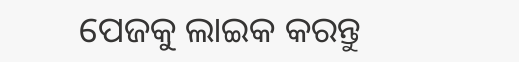ପେଜକୁ ଲାଇକ କରନ୍ତୁ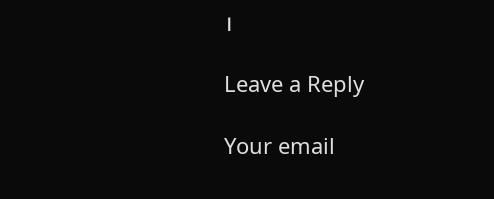।

Leave a Reply

Your email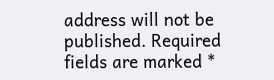address will not be published. Required fields are marked *